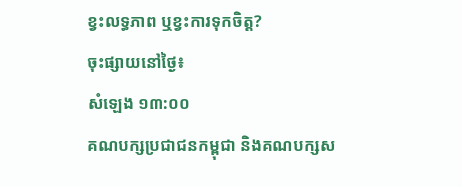ខ្វះលទ្ធភាព ឬខ្វះការទុកចិត្ត?
ចុះផ្សាយនៅថ្ងៃ៖
សំឡេង ១៣:០០
គណបក្សប្រជាជនកម្ពុជា និងគណបក្សស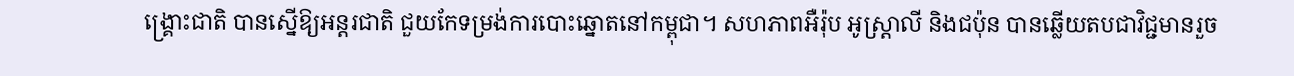ង្គ្រោះជាតិ បានស្នើឱ្យអន្តរជាតិ ជួយកែទម្រង់ការបោះឆ្នោតនៅកម្ពុជា។ សហភាពអឺរ៉ុប អូស្ត្រាលី និងជប៉ុន បានឆ្លើយតបជាវិជ្ជមានរួច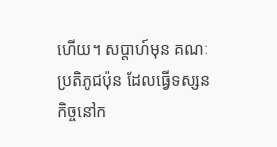ហើយ។ សប្តាហ៍មុន គណៈប្រតិភូជប៉ុន ដែលធ្វើទស្សនកិច្ចនៅក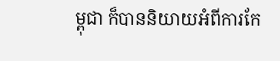ម្ពុជា ក៏បាននិយាយអំពីការកែ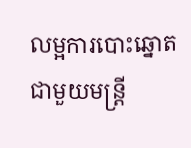លម្អការបោះឆ្នោត ជាមួយមន្ត្រី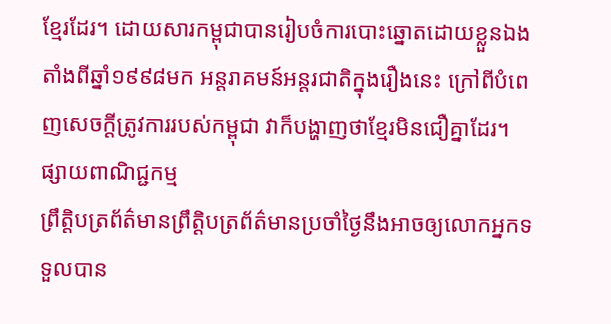ខ្មែរដែរ។ ដោយសារកម្ពុជាបានរៀបចំការបោះឆ្នោតដោយខ្លួនឯង តាំងពីឆ្នាំ១៩៩៨មក អន្តរាគមន៍អន្តរជាតិក្នុងរឿងនេះ ក្រៅពីបំពេញសេចក្តីត្រូវការរបស់កម្ពុជា វាក៏បង្ហាញថាខ្មែរមិនជឿគ្នាដែរ។
ផ្សាយពាណិជ្ជកម្ម
ព្រឹត្តិបត្រព័ត៌មានព្រឹត្តិបត្រព័ត៌មានប្រចាំថ្ងៃនឹងអាចឲ្យលោកអ្នកទទួលបាន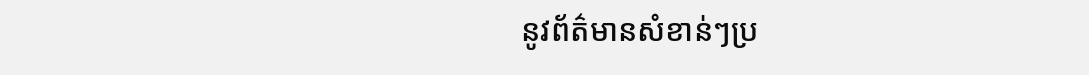នូវព័ត៌មានសំខាន់ៗប្រ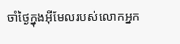ចាំថ្ងៃក្នុងអ៊ីមែលរបស់លោកអ្នក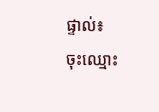ផ្ទាល់៖
ចុះឈ្មោះ